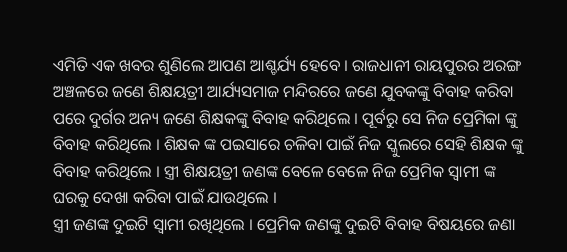ଏମିତି ଏକ ଖବର ଶୁଣିଲେ ଆପଣ ଆଶ୍ଚର୍ଯ୍ୟ ହେବେ । ରାଜଧାନୀ ରାୟପୁରର ଅରଙ୍ଗ ଅଞ୍ଚଳରେ ଜଣେ ଶିକ୍ଷୟତ୍ରୀ ଆର୍ଯ୍ୟସମାଜ ମନ୍ଦିରରେ ଜଣେ ଯୁବକଙ୍କୁ ବିବାହ କରିବା ପରେ ଦୁର୍ଗର ଅନ୍ୟ ଜଣେ ଶିକ୍ଷକଙ୍କୁ ବିବାହ କରିଥିଲେ । ପୂର୍ବରୁ ସେ ନିଜ ପ୍ରେମିକା ଙ୍କୁ ବିବାହ କରିଥିଲେ । ଶିକ୍ଷକ ଙ୍କ ପଇସାରେ ଚଳିବା ପାଇଁ ନିଜ ସ୍କୁଲରେ ସେହି ଶିକ୍ଷକ ଙ୍କୁ ବିବାହ କରିଥିଲେ । ସ୍ତ୍ରୀ ଶିକ୍ଷୟତ୍ରୀ ଜଣଙ୍କ ବେଳେ ବେଳେ ନିଜ ପ୍ରେମିକ ସ୍ୱାମୀ ଙ୍କ ଘରକୁ ଦେଖା କରିବା ପାଇଁ ଯାଉଥିଲେ ।
ସ୍ତ୍ରୀ ଜଣଙ୍କ ଦୁଇଟି ସ୍ୱାମୀ ରଖିଥିଲେ । ପ୍ରେମିକ ଜଣଙ୍କୁ ଦୁଇଟି ବିବାହ ବିଷୟରେ ଜଣା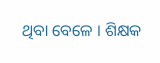ଥିବା ବେଳେ । ଶିକ୍ଷକ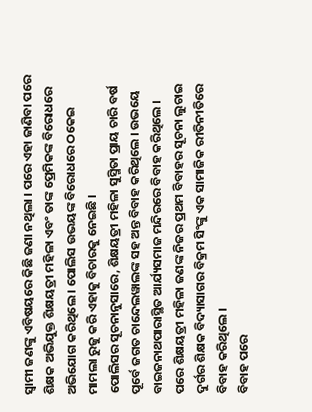ସ୍ୱାମୀ ଜଣଙ୍କୁ ଏବିଷୟରେ କିଛି ଜଣା ନଥିଲା । ପରେ ଏହା ଜାଣିବା ପରେ ଶିକ୍ଷକ ଅଭିଯୁକ୍ତ ଶିକ୍ଷୟତ୍ରୀ ମହିଳା ଏବଂ ତାଙ୍କ ପ୍ରେମିକଙ୍କ ବିରୋଧରେ ଅଭିଯୋଗ କରିଥିଲେ । ପୋଲିସ ଉଭୟଙ୍କ ବିରୋଧରେ ଠକେଇ ମାମଲା ରୁଜୁ କରି ଏହାକୁ ବିଚାରକୁ ନେଇଛି ।
ପୋଲିସର ସୂଚନାନୁସାରେ, ଶିକ୍ଷୟତ୍ରୀ ମହିଳା ସୁସ୍ମିତା ପ୍ରାୟ ଚାରି ବର୍ଷ ପୂର୍ବେ ଜଗତ ଚାନ୍ଦେଲୱାଲଙ୍କ ସହ ଅନ୍ତ ବିବାହ କରିଥିଲେ । ଉଭୟେ ବାଇଜନାଥପାରାସ୍ଥିତ ଆର୍ଯ୍ୟସମାଜ ମନ୍ଦିରରେ ବିବାହ କରିଥିଲେ । ପରେ ଶିକ୍ଷୟତ୍ରୀ ମହିଳା ଜଣଙ୍କ ନିଜର ପ୍ରଥମ ବିବାହର ସୂଚନା ଲୁଚାଇ ଦୁର୍ଗର ଶିକ୍ଷକ ବିଦ୍ୟାସାଗର ବିକ୍ରମ ସିଂଙ୍କୁ ଏକ ସାମାଜିକ ରୀତିନୀତିରେ ବିବାହ କରିଥିଲେ ।
ବିବାହ ପରେ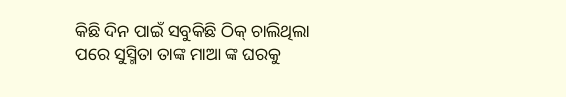କିଛି ଦିନ ପାଇଁ ସବୁକିଛି ଠିକ୍ ଚାଲିଥିଲା ପରେ ସୁସ୍ମିତା ତାଙ୍କ ମାଆ ଙ୍କ ଘରକୁ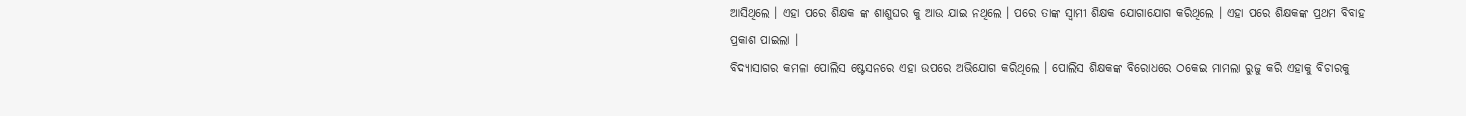ଆସିଥିଲେ । ଏହା ପରେ ଶିକ୍ଷକ ଙ୍କ ଶାଶୁଘର କୁ ଆଉ ଯାଇ ନଥିଲେ । ପରେ ତାଙ୍କ ସ୍ୱାମୀ ଶିକ୍ଷକ ଯୋଗାଯୋଗ କରିଥିଲେ । ଏହା ପରେ ଶିକ୍ଷକଙ୍କ ପ୍ରଥମ ବିବାହ ପ୍ରକାଶ ପାଇଲା ।
ବିଦ୍ୟାସାଗର କମଳା ପୋଲିସ ଷ୍ଟେସନରେ ଏହା ଉପରେ ଅଭିଯୋଗ କରିଥିଲେ । ପୋଲିସ ଶିକ୍ଷକଙ୍କ ବିରୋଧରେ ଠକେଇ ମାମଲା ରୁଜୁ କରି ଏହାକୁ ବିଚାରକୁ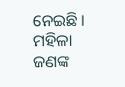ନେଇଛି । ମହିଳା ଜଣଙ୍କ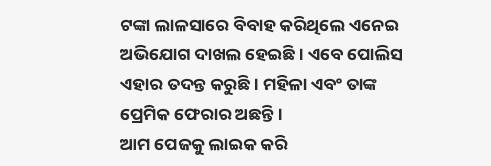ଟଙ୍କା ଲାଳସାରେ ବିବାହ କରିଥିଲେ ଏନେଇ ଅଭିଯୋଗ ଦାଖଲ ହେଇଛି । ଏବେ ପୋଲିସ ଏହାର ତଦନ୍ତ କରୁଛି । ମହିଳା ଏବଂ ତାଙ୍କ ପ୍ରେମିକ ଫେରାର ଅଛନ୍ତି ।
ଆମ ପେଜକୁ ଲାଇକ କରି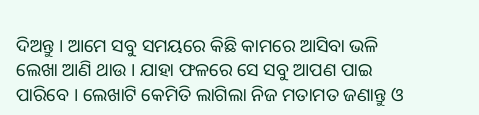ଦିଅନ୍ତୁ । ଆମେ ସବୁ ସମୟରେ କିଛି କାମରେ ଆସିବା ଭଳି ଲେଖା ଆଣି ଥାଉ । ଯାହା ଫଳରେ ସେ ସବୁ ଆପଣ ପାଇ ପାରିବେ । ଲେଖାଟି କେମିତି ଲାଗିଲା ନିଜ ମତାମତ ଜଣାନ୍ତୁ ଓ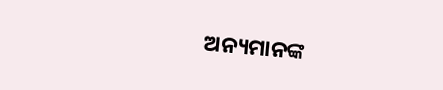ଅନ୍ୟମାନଙ୍କ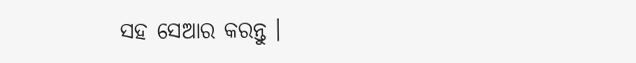ସହ ସେଆର କରନ୍ତୁ ।